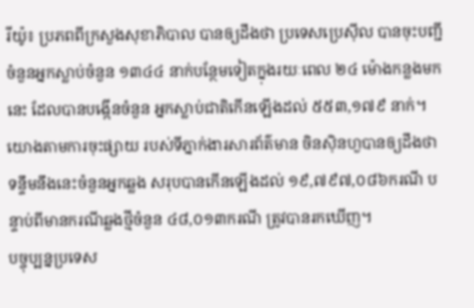រីយ៉ូ៖ ប្រភពពីក្រសួងសុខាភិបាល បានឲ្យដឹងថា ប្រទេសប្រេស៊ីល បានចុះបញ្ជីចំនួនអ្នកស្លាប់ចំនួន ១៣៤៤ នាក់បន្ថែមទៀតក្នុងរយៈពេល ២៤ ម៉ោងកន្លងមកនេះ ដែលបានបង្កើនចំនួន អ្នកស្លាប់ជាតិកើនឡើងដល់ ៥៥៣,១៧៩ នាក់។
យោងតាមការចុះផ្សាយ របស់ទីភ្នាក់ងារសារព័ត៌មាន ចិនស៊ិនហួបានឲ្យដឹងថា ទន្ទឹមនឹងនេះចំនួនអ្នកឆ្លង សរុបបានកើនឡើងដល់ ១៩,៧៩៧,០៨៦ករណី បន្ទាប់ពីមានករណីឆ្លងថ្មីចំនួន ៤៨,០១៣ករណី ត្រូវបានរកឃើញ។
បច្ចុប្បន្នប្រទេស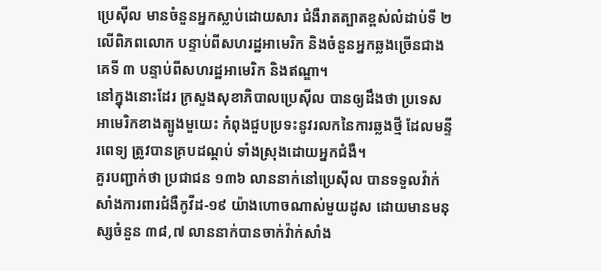ប្រេស៊ីល មានចំនួនអ្នកស្លាប់ដោយសារ ជំងឺរាតត្បាតខ្ពស់លំដាប់ទី ២ លើពិភពលោក បន្ទាប់ពីសហរដ្ឋអាមេរិក និងចំនួនអ្នកឆ្លងច្រើនជាងគេទី ៣ បន្ទាប់ពីសហរដ្ឋអាមេរិក និងឥណ្ឌា។
នៅក្នុងនោះដែរ ក្រសួងសុខាភិបាលប្រេស៊ីល បានឲ្យដឹងថា ប្រទេសអាមេរិកខាងត្បូងមួយេះ កំពុងជួបប្រទះនូវរលកនៃការឆ្លងថ្មី ដែលមន្ទីរពេទ្យ ត្រូវបានគ្របដណ្ដប់ ទាំងស្រុងដោយអ្នកជំងឺ។
គួរបញ្ជាក់ថា ប្រជាជន ១៣៦ លាននាក់នៅប្រេស៊ីល បានទទួលវ៉ាក់សាំងការពារជំងឺកូវីដ-១៩ យ៉ាងហោចណាស់មួយដូស ដោយមានមនុស្សចំនួន ៣៨,៧ លាននាក់បានចាក់វ៉ាក់សាំង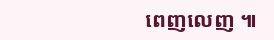ពេញលេញ ៕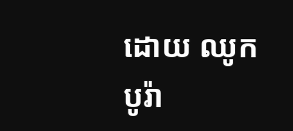ដោយ ឈូក បូរ៉ា